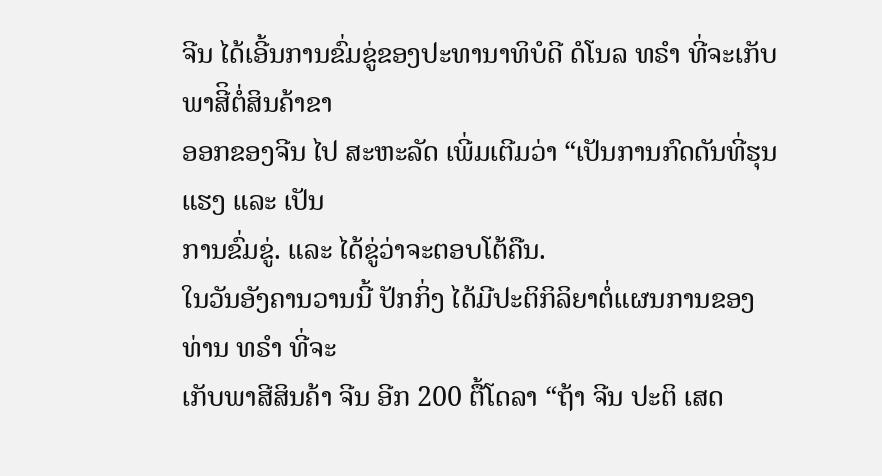ຈີນ ໄດ້ເອີ້ນການຂົ່ມຂູ່ຂອງປະທານາທິບໍດີ ດໍໂນລ ທຣຳ ທີ່ຈະເກັບພາສີິຕໍ່ສິນຄ້າຂາ
ອອກຂອງຈີນ ໄປ ສະຫະລັດ ເພີ່ມເຕີມວ່າ “ເປັນການກົດດັນທີ່ຮຸນແຮງ ແລະ ເປັນ
ການຂົ່ມຂູ່. ແລະ ໄດ້ຂູ່ວ່າຈະຕອບໂຕ້ຄືນ.
ໃນວັນອັງຄານວານນີ້ ປັກກິ່ງ ໄດ້ມີປະຕິກິລິຍາຕໍ່ແຜນການຂອງທ່ານ ທຣຳ ທີ່ຈະ
ເກັບພາສີສິນຄ້າ ຈີນ ອີກ 200 ຕື້ໂດລາ “ຖ້າ ຈີນ ປະຕິ ເສດ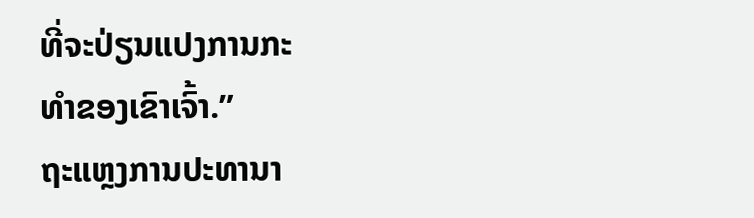ທີ່ຈະປ່ຽນແປງການກະ
ທຳຂອງເຂົາເຈົ້າ.”
ຖະແຫຼງການປະທານາ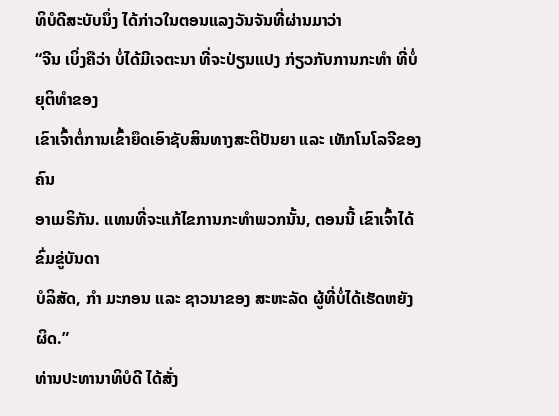ທິບໍດີສະບັບນຶ່ງ ໄດ້ກ່າວໃນຕອນແລງວັນຈັນທີ່ຜ່ານມາວ່າ
“ຈີນ ເບິ່ງຄືວ່າ ບໍ່ໄດ້ມີເຈຕະນາ ທີ່ຈະປ່ຽນແປງ ກ່ຽວກັບການກະທຳ ທີ່ບໍ່ຍຸຕິທຳຂອງ
ເຂົາເຈົ້າຕໍ່ການເຂົ້າຍຶດເອົາຊັບສິນທາງສະຕິປັນຍາ ແລະ ເທັກໂນໂລຈີຂອງຄົນ
ອາເມຣິກັນ. ແທນທີ່ຈະແກ້ໄຂການກະທຳພວກນັ້ນ, ຕອນນີ້ ເຂົາເຈົ້າໄດ້ຂົ່ມຂູ່ບັນດາ
ບໍລິສັດ, ກຳ ມະກອນ ແລະ ຊາວນາຂອງ ສະຫະລັດ ຜູ້ທີ່ບໍ່ໄດ້ເຮັດຫຍັງຜິດ.”
ທ່ານປະທານາທິບໍດີ ໄດ້ສັ່ງ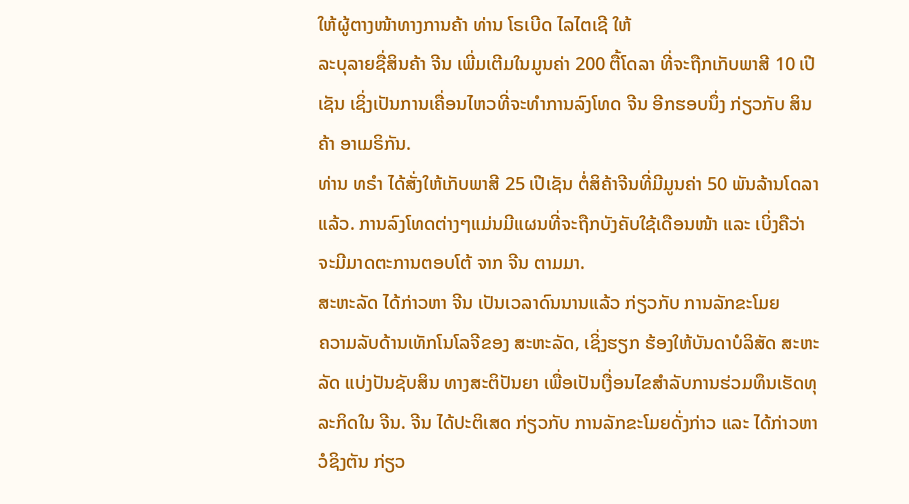ໃຫ້ຜູ້ຕາງໜ້າທາງການຄ້າ ທ່ານ ໂຣເບີດ ໄລໄຕເຊີ ໃຫ້
ລະບຸລາຍຊື່ສິນຄ້າ ຈີນ ເພີ່ມເຕີມໃນມູນຄ່າ 200 ຕື້ໂດລາ ທີ່ຈະຖືກເກັບພາສີ 10 ເປີ
ເຊັນ ເຊິ່ງເປັນການເຄື່ອນໄຫວທີ່ຈະທຳການລົງໂທດ ຈີນ ອີກຮອບນຶ່ງ ກ່ຽວກັບ ສິນ
ຄ້າ ອາເມຣິກັນ.
ທ່ານ ທຣຳ ໄດ້ສັ່ງໃຫ້ເກັບພາສີ 25 ເປີເຊັນ ຕໍ່ສິຄ້າຈີນທີ່ມີມູນຄ່າ 50 ພັນລ້ານໂດລາ
ແລ້ວ. ການລົງໂທດຕ່າງໆແມ່ນມີແຜນທີ່ຈະຖືກບັງຄັບໃຊ້ເດືອນໜ້າ ແລະ ເບິ່ງຄືວ່າ
ຈະມີມາດຕະການຕອບໂຕ້ ຈາກ ຈີນ ຕາມມາ.
ສະຫະລັດ ໄດ້ກ່າວຫາ ຈີນ ເປັນເວລາດົນນານແລ້ວ ກ່ຽວກັບ ການລັກຂະໂມຍ
ຄວາມລັບດ້ານເທັກໂນໂລຈີຂອງ ສະຫະລັດ, ເຊິ່ງຮຽກ ຮ້ອງໃຫ້ບັນດາບໍລິສັດ ສະຫະ
ລັດ ແບ່ງປັນຊັບສິນ ທາງສະຕິປັນຍາ ເພື່ອເປັນເງື່ອນໄຂສຳລັບການຮ່ວມທຶນເຮັດທຸ
ລະກິດໃນ ຈີນ. ຈີນ ໄດ້ປະຕິເສດ ກ່ຽວກັບ ການລັກຂະໂມຍດັ່ງກ່າວ ແລະ ໄດ້ກ່າວຫາ
ວໍຊິງຕັນ ກ່ຽວ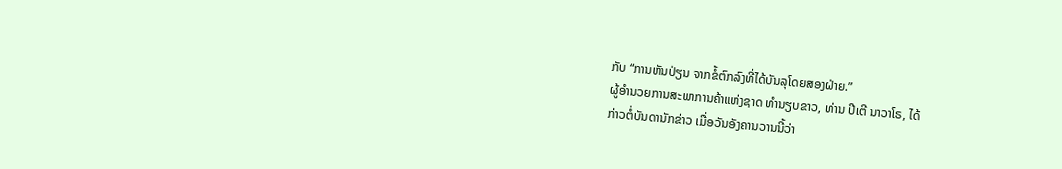ກັບ “ການຫັນປ່ຽນ ຈາກຂໍ້ຕົກລົງທີ່ໄດ້ບັນລຸໂດຍສອງຝ່າຍ.”
ຜູ້ອຳນວຍການສະພາການຄ້າແຫ່ງຊາດ ທຳນຽບຂາວ, ທ່ານ ປີເຕີ ນາວາໂຣ, ໄດ້
ກ່າວຕໍ່ບັນດານັກຂ່າວ ເມື່ອວັນອັງຄານວານນີ້ວ່າ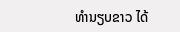ທຳນຽບຂາວ ໄດ້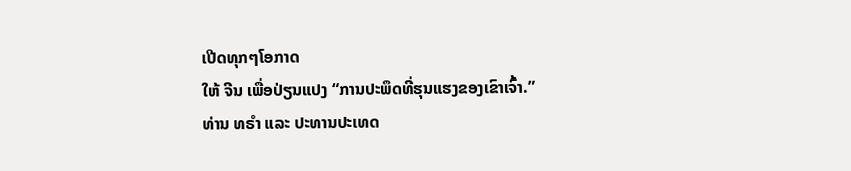ເປີດທຸກໆໂອກາດ
ໃຫ້ ຈີນ ເພື່ອປ່ຽນແປງ “ການປະພຶດທີ່ຮຸນແຮງຂອງເຂົາເຈົ້າ.”
ທ່ານ ທຣຳ ແລະ ປະທານປະເທດ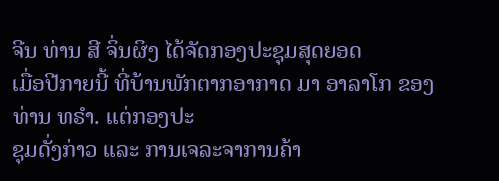ຈີນ ທ່ານ ສີ ຈິ່ນຜິງ ໄດ້ຈັດກອງປະຊຸມສຸດຍອດ
ເມື່ອປີກາຍນີ້ ທີ່ບ້ານພັກຕາກອາກາດ ມາ ອາລາໂກ ຂອງທ່ານ ທຣຳ. ແຕ່ກອງປະ
ຊຸມດັ່ງກ່າວ ແລະ ການເຈລະຈາການຄ້າ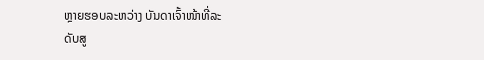ຫຼາຍຮອບລະຫວ່າງ ບັນດາເຈົ້າໜ້າທີ່ລະ
ດັບສູ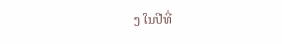ງ ໃນປີທີ່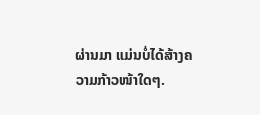ຜ່ານມາ ແມ່ນບໍ່ໄດ້ສ້າງຄວາມກ້າວໜ້າໃດໆ.